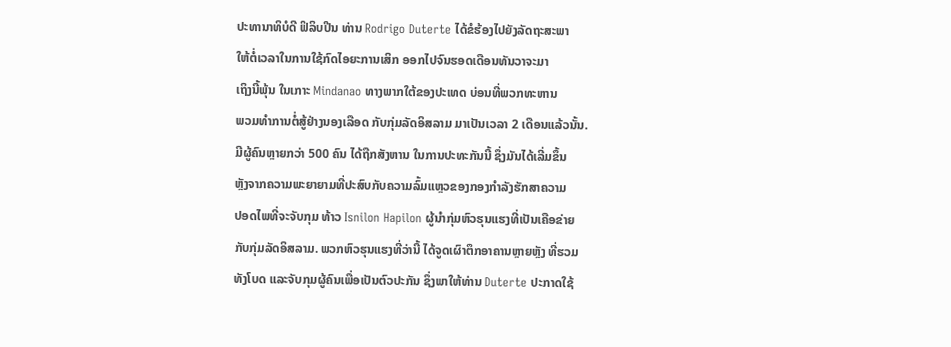ປະທານາທິບໍດີ ຟິລິບປີນ ທ່ານ Rodrigo Duterte ໄດ້ຂໍຮ້ອງໄປຍັງລັດຖະສະພາ
ໃຫ້ຕໍ່ເວລາໃນການໃຊ້ກົດໄອຍະການເສິກ ອອກໄປຈົນຮອດເດືອນທັນວາຈະມາ
ເຖິງນີ້ພຸ້ນ ໃນເກາະ Mindanao ທາງພາກໃຕ້ຂອງປະເທດ ບ່ອນທີ່ພວກທະຫານ
ພວມທຳການຕໍ່ສູ້ຢ່າງນອງເລືອດ ກັບກຸ່ມລັດອິສລາມ ມາເປັນເວລາ 2 ເດືອນແລ້ວນັ້ນ.
ມີຜູ້ຄົນຫຼາຍກວ່າ 500 ຄົນ ໄດ້ຖືກສັງຫານ ໃນການປະທະກັນນີ້ ຊຶ່ງມັນໄດ້ເລີ່ມຂຶ້ນ
ຫຼັງຈາກຄວາມພະຍາຍາມທີ່ປະສົບກັບຄວາມລົ້ມແຫຼວຂອງກອງກຳລັງຮັກສາຄວາມ
ປອດໄພທີ່ຈະຈັບກຸມ ທ້າວ Isnilon Hapilon ຜູ້ນຳກຸ່ມຫົວຮຸນແຮງທີ່ເປັນເຄືອຂ່າຍ
ກັບກຸ່ມລັດອິສລາມ. ພວກຫົວຮຸນແຮງທີ່ວ່ານີ້ ໄດ້ຈູດເຜົາຕຶກອາຄານຫຼາຍຫຼັງ ທີ່ຮວມ
ທັງໂບດ ແລະຈັບກຸມຜູ້ຄົນເພື່ອເປັນຕົວປະກັນ ຊຶ່ງພາໃຫ້ທ່ານ Duterte ປະກາດໃຊ້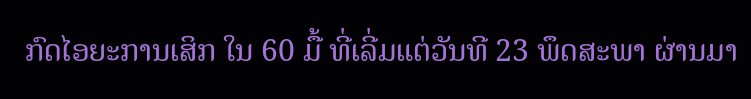ກົດໄອຍະການເສິກ ໃນ 60 ມື້ ທີ່ເລີ່ມແຕ່ວັນທີ 23 ພຶດສະພາ ຜ່ານມາ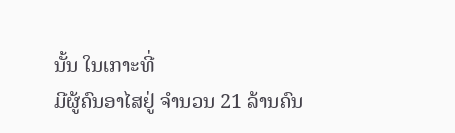ນັ້ນ ໃນເກາະທີ່
ມີຜູ້ຄົນອາໄສຢູ່ ຈຳນວນ 21 ລ້ານຄົນ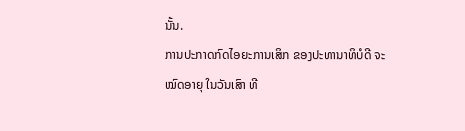ນັ້ນ.
ການປະກາດກົດໄອຍະການເສິກ ຂອງປະທານາທິບໍດີ ຈະໝົດອາຍຸ ໃນວັນເສົາ ທີ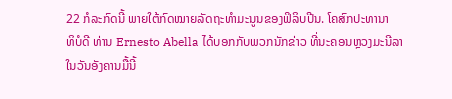22 ກໍລະກົດນີ້ ພາຍໃຕ້ກົດໝາຍລັດຖະທຳມະນູນຂອງຟິລິບປີນ. ໂຄສົກປະທານາ
ທິບໍດີ ທ່ານ Ernesto Abella ໄດ້ບອກກັບພວກນັກຂ່າວ ທີ່ນະຄອນຫຼວງມະນີລາ
ໃນວັນອັງຄານມື້ນີ້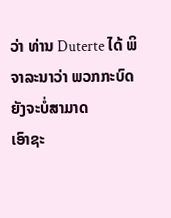ວ່າ ທ່ານ Duterte ໄດ້ ພິຈາລະນາວ່າ ພວກກະບົດ ຍັງຈະບໍ່ສາມາດ
ເອົາຊະ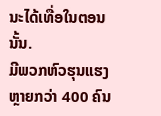ນະໄດ້ເທື່ອໃນຕອນນັ້ນ.
ມີພວກຫົວຮຸນແຮງ ຫຼາຍກວ່າ 400 ຄົນ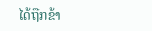ໄດ້ຖືກຂ້າ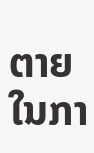ຕາຍໃນກາ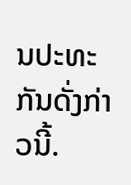ນປະທະກັນດັ່ງກ່າວນີ້.